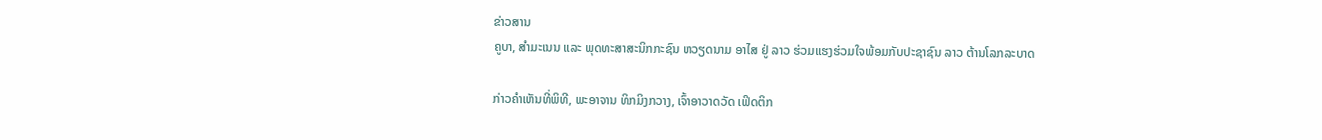ຂ່າວສານ
ຄູບາ, ສຳມະເນນ ແລະ ພຸດທະສາສະນິກກະຊົນ ຫວຽດນາມ ອາໄສ ຢູ່ ລາວ ຮ່ວມແຮງຮ່ວມໃຈພ້ອມກັບປະຊາຊົນ ລາວ ຕ້ານໂລກລະບາດ

ກ່າວຄຳເຫັນທີ່ພິທີ, ພະອາຈານ ທິກມິງກວາງ, ເຈົ້າອາວາດວັດ ເຟິດຕິກ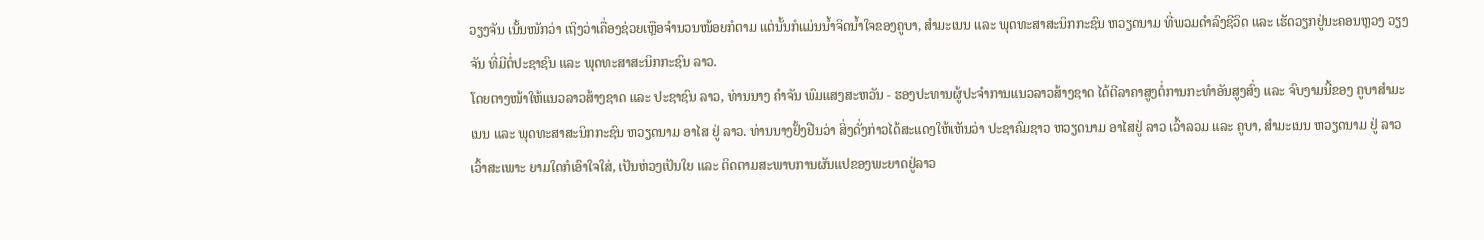ວຽງຈັນ ເນັ້ນໜັກວ່າ ເຖິງວ່າເຄື່ອງຊ່ວຍເຫຼືອຈຳນວນໜ້ອຍກໍຕາມ ແຕ່ນັ້ນກໍແມ່ນນ້ຳຈິດນ້ຳໃຈຂອງຄູບາ, ສຳມະເນນ ແລະ ພຸດທະສາສະນິກກະຊົນ ຫວຽດນາມ ທີ່ພວມດຳລົງຊີວິດ ແລະ ເຮັດວຽກຢູ່ນະຄອນຫຼວງ ວຽງຈັນ ທີ່ມີຕໍ່ປະຊາຊົນ ແລະ ພຸດທະສາສະນິກກະຊົນ ລາວ.
ໂດຍຕາງໜ້າໃຫ້ແນວລາວສ້າງຊາດ ແລະ ປະຊາຊົນ ລາວ, ທ່ານນາງ ຄຳຈັນ ພົມແສງສະຫວັນ - ຮອງປະທານຜູ້ປະຈຳການແນວລາວສ້າງຊາດ ໄດ້ຕີລາຄາສູງຕໍ່ການກະທຳອັນສູງສົ່ງ ແລະ ຈົບງາມນີ້ຂອງ ຄູບາສຳມະເນນ ແລະ ພຸດທະສາສະນິກກະຊົນ ຫວຽດນາມ ອາໄສ ຢູ່ ລາວ. ທ່ານນາງຢັ້ງຢືນວ່າ ສິ່ງດັ່ງກ່າວໄດ້ສະແດງໃຫ້ເຫັນວ່າ ປະຊາຄົມຊາວ ຫວຽດນາມ ອາໄສຢູ່ ລາວ ເວົ້າລວມ ແລະ ຄູບາ, ສຳມະເນນ ຫວຽດນາມ ຢູ່ ລາວ ເວົ້າສະເພາະ ຍາມໃດກໍເອົາໃຈໃສ່, ເປັນຫ່ວງເປັນໃຍ ແລະ ຕິດຕາມສະພາບການຜັນແປຂອງພະຍາດຢູ່ລາວ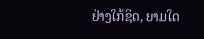ຢ່າງໃກ້ຊິດ, ຍາມໃດ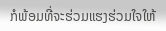ກໍພ້ອມທີ່ຈະຮ່ວມແຮງຮ່ວມໃຈໃຫ້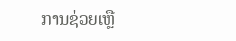ການຊ່ວຍເຫຼື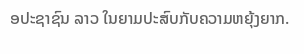ອປະຊາຊົນ ລາວ ໃນຍາມປະສົບກັບຄວາມຫຍຸ້ງຍາກ.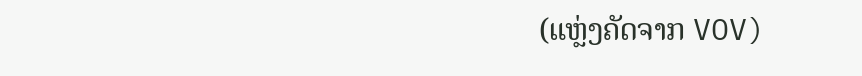(ແຫຼ່ງຄັດຈາກ VOV)